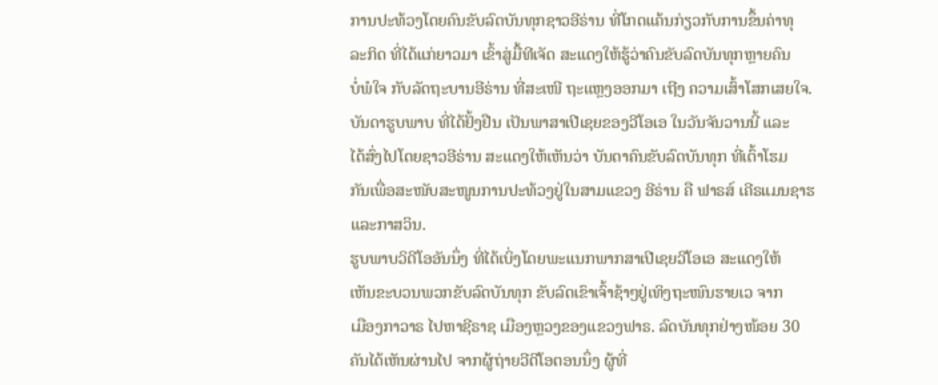ການປະທ້ວງໂດຍຄົນຂັບລົດບັນທຸກຊາວອີຣ່ານ ທີ່ໂກດແຄ້ນກ່ຽວກັບການຂຶ້ນຄ່າທຸ
ລະກິດ ທີ່ໄດ້ແກ່ຍາວມາ ເຂົ້າສູ່ມື້ທີເຈັດ ສະແດງໃຫ້ຮູ້ວ່າຄົນຂັບລົດບັນທຸກຫຼາຍຄົນ
ບໍ່ພໍໃຈ ກັບລັດຖະບານອີຣ່ານ ທີ່ສະເໜີ ຖະແຫຼງອອກມາ ເຖີງ ຄວາມເສົ້າໂສກເສຍໃຈ.
ບັນດາຮູບພາບ ທີ່ໄດ້ຢັ້ງຢືນ ເປັນພາສາເປີເຊຍຂອງວີໂອເອ ໃນວັນຈັນວານນີ້ ແລະ
ໄດ້ສົ່ງໄປໂດຍຊາວອີຣ່ານ ສະແດງໃຫ້ເຫັນວ່າ ບັນດາຄົນຂັບລົດບັນທຸກ ທີ່ເຕົ້າໂຮມ
ກັນເພື່ອສະໜັບສະໜູນການປະທ້ວງຢູ່ໃນສາມແຂວງ ອີຣ່ານ ຄື ຟາຣສ໌ ເຄີຣແມນຊາຮ
ແລະກາສວິນ.
ຮູບພາບວິດີໂອອັນນຶ່ງ ທີ່ໄດ້ເບິ່ງໂດຍພະແນກພາກສາເປີເຊຍວີໂອເອ ສະແດງໃຫ້
ເຫັນຂະບວນພວກຂັບລົດບັນທຸກ ຂັບລົດເຂົາເຈົ້າຊ້າໆຢູ່ເທິງຖະໜົນຮາຍເວ ຈາກ
ເມືອງກາວາຣ ໄປຫາຊີຣາຊ ເມືອງຫຼວງຂອງແຂວງຟາຣ. ລົດບັນທຸກຢ່າງໜ້ອຍ 30
ຄັນໄດ້ເຫັນຜ່ານໄປ ຈາກຜູ້ຖ່າຍວີດີໂອຕອນນຶ່ງ ຜູ້ທີ່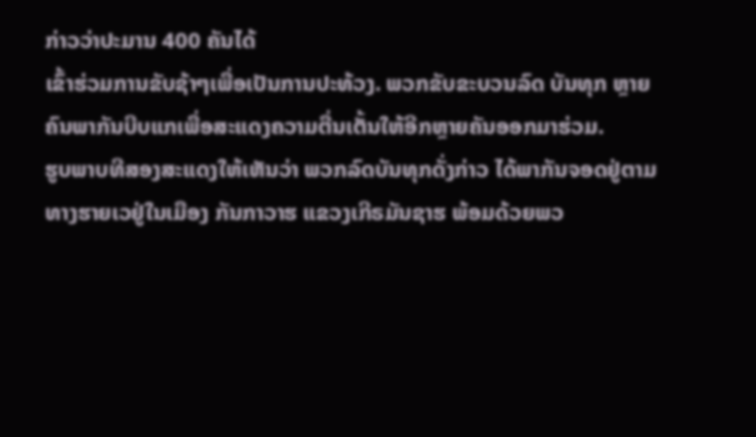ກ່າວວ່າປະມານ 400 ຄັນໄດ້
ເຂົ້າຮ່ວມການຂັບຊ້າໆເພື່ອເປັນການປະທ້ວງ. ພວກຂັບຂະບວນລົດ ບັນທຸກ ຫຼາຍ
ຄົນພາກັນບີບແກເພື່ອສະແດງຄວາມຕື່ນເຕັ້ນໃຫ້ອີກຫຼາຍຄັນອອກມາຮ່ວມ.
ຮູບພາບທີສອງສະແດງໃຫ້ເຫັນວ່າ ພວກລົດບັນທຸກດັ່ງກ່າວ ໄດ້ພາກັນຈອດຢູ່ຕາມ
ທາງຮາຍເວຢູ່ໃນເມືອງ ກັນກາວາຮ ແຂວງເກີຣມັນຊາຮ ພ້ອມດ້ວຍພວ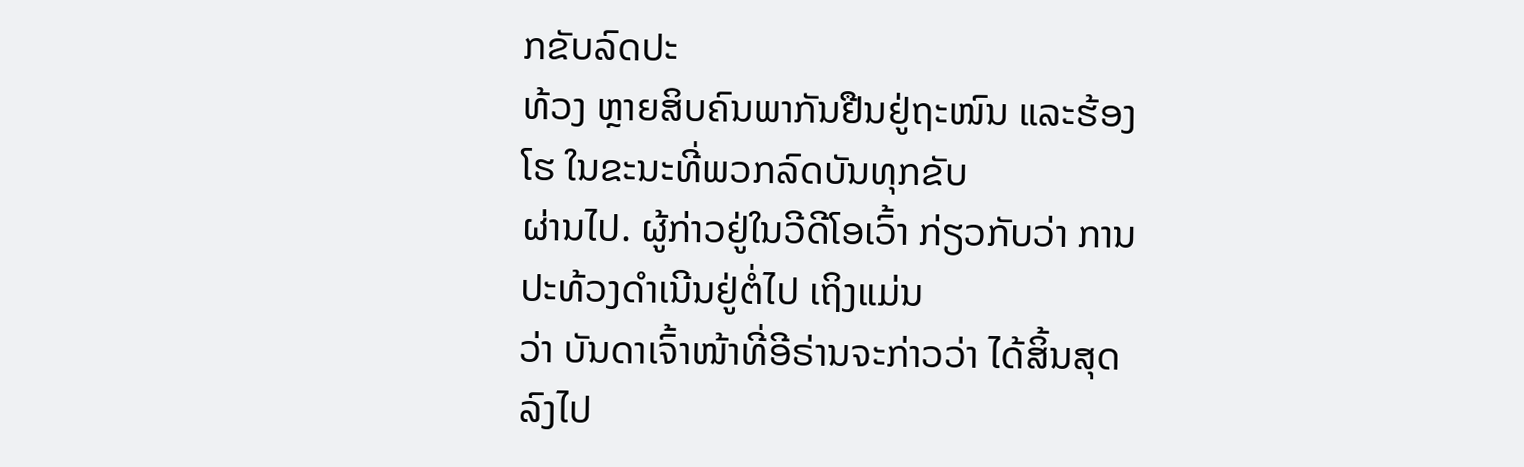ກຂັບລົດປະ
ທ້ວງ ຫຼາຍສິບຄົນພາກັນຢືນຢູ່ຖະໜົນ ແລະຮ້ອງໂຮ ໃນຂະນະທີ່ພວກລົດບັນທຸກຂັບ
ຜ່ານໄປ. ຜູ້ກ່າວຢູ່ໃນວີດີໂອເວົ້າ ກ່ຽວກັບວ່າ ການປະທ້ວງດຳເນີນຢູ່ຕໍ່ໄປ ເຖິງແມ່ນ
ວ່າ ບັນດາເຈົ້າໜ້າທີ່ອີຣ່ານຈະກ່າວວ່າ ໄດ້ສິ້ນສຸດລົງໄປ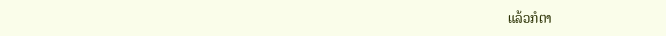ແລ້ວກໍຕາ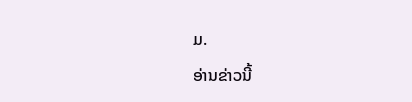ມ.
ອ່ານຂ່າວນີ້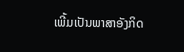ເພີ້ມເປັນພາສາອັງກິດ